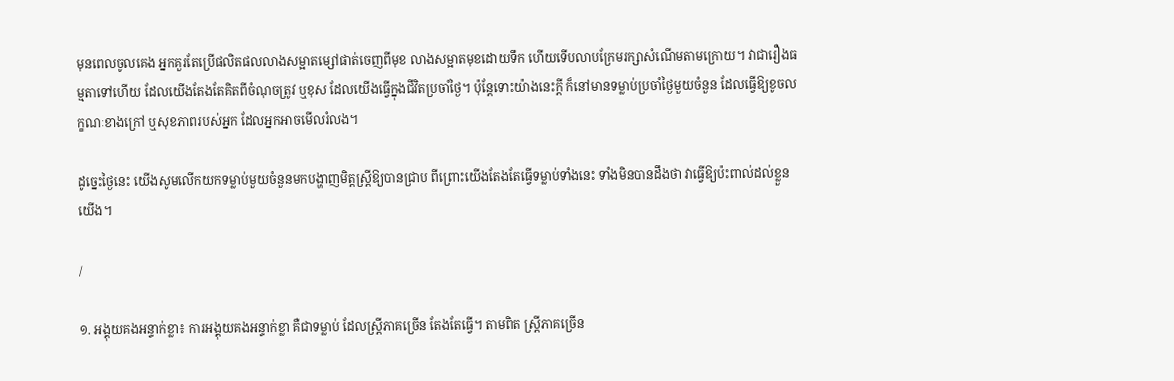មុនពេលចូលគេង អ្នកគួរតែប្រើផលិតផលលាងសម្អាតម្សៅផាត់ចេញពីមុខ លាងសម្អាតមុខដោយទឹក ហើយទើបលាបក្រែមរក្សាសំណើមតាមក្រោយ។ វាជារឿងធម្មតាទៅហើយ ដែលយើងតែងតែគិតពីចំណុចត្រូវ ឬខុស ដែលយើងធ្វើក្នុងជីវិតប្រចាំថ្ងៃ។ ប៉ុន្ដែទោះយ៉ាងនេះក្ដី ក៏នៅមានទម្លាប់ប្រចាំថ្ងៃមួយចំនួន ដែលធ្វើឱ្យខូចលក្ខណៈខាងក្រៅ ឬសុខភាពរបស់អ្នក ដែលអ្នកអាចមើលរំលង។

ដូច្នេះថ្ងៃនេះ យើងសូមលើកយកទម្លាប់មួយចំនួនមកបង្ហាញមិត្ដស្រ្ដីឱ្យបានជ្រាប ពីព្រោះយើងតែងតែធ្វើទម្លាប់ទាំងនេះ ទាំងមិនបានដឹងថា វាធ្វើឱ្យប៉ះពាល់ដល់ខ្លួនយើង។

/

១. អង្គុយគងអន្ទាក់ខ្លា៖ ការអង្គុយគងអន្ទាក់ខ្លា គឺជាទម្លាប់ ដែលស្រ្ដីភាគច្រើន តែងតែធ្វើ។ តាមពិត ស្រ្ដីភាគច្រើន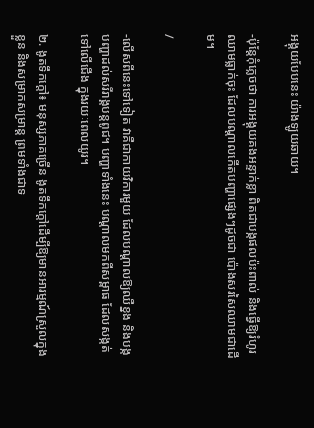អង្គុយបែបនេះ យ៉ាងឡូយឆាយ។

-ប៉ុន្ដែកុំភ្លេចថា ការអង្គុយគងអន្ទាក់ខ្លា ពិតជាបង្កផលប៉ះពាល់ និងធ្វើឱ្យរំហូរឈាមធ្លាក់ចុះ ដែលបណ្ដាលកើតបញ្ហាផ្សេងៗដូចជា ប៉ោងសរសៃឈាមជាដើម។

/

-លើសពីនេះទៅទៀត វាគឺជាកាយវិការមួយ ដែលបណ្ដាលឱ្យឈឺខ្នង និងបង្កបញ្ហាដល់សរីរាង្គបន្ដពូជ។ បញ្ហាទាំងនេះ បណ្ដាលមកពីសម្ពាធ ដែលសង្កត់ទៅលើជើង ក្នុងរយៈពេលយូរ។

២. ងូតទឹកក្ដៅ៖ មនុស្សភាគច្រើន ងូតទឹកក្ដៅដើម្បីឱ្យមានអារម្មណ៍ស្រួលក្នុងខ្លួន និងសម្រាកសម្រាន្ដ ព្រមទាំងជាទ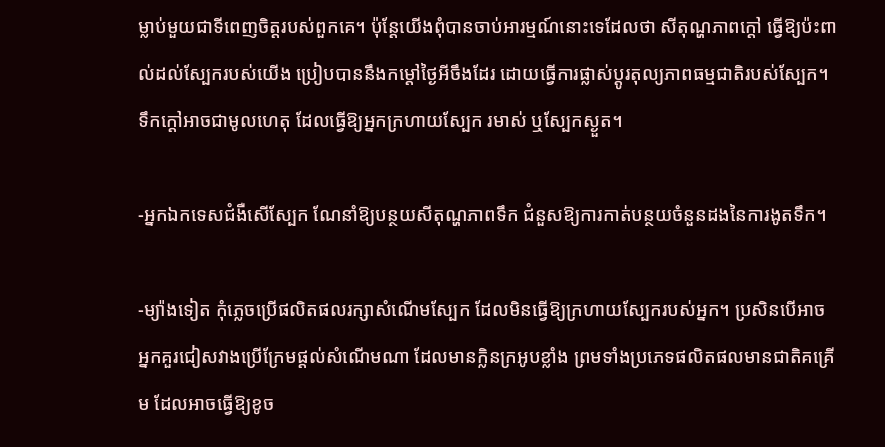ម្លាប់មួយជាទីពេញចិត្ដរបស់ពួកគេ។ ប៉ុន្ដែយើងពុំបានចាប់អារម្មណ៍នោះទេដែលថា សីតុណ្ហភាពក្ដៅ ធ្វើឱ្យប៉ះពាល់ដល់ស្បែករបស់យើង ប្រៀបបាននឹងកម្ដៅថ្ងៃអីចឹងដែរ ដោយធ្វើការផ្លាស់ប្ដូរតុល្យភាពធម្មជាតិរបស់ស្បែក។  ទឹកក្ដៅអាចជាមូលហេតុ ដែលធ្វើឱ្យអ្នកក្រហាយស្បែក រមាស់ ឬស្បែកស្ងួត។

-អ្នកឯកទេសជំងឺសើស្បែក ណែនាំឱ្យបន្ថយសីតុណ្ហភាពទឹក ជំនួសឱ្យការកាត់បន្ថយចំនួនដងនៃការងូតទឹក។

-ម្យ៉ាងទៀត កុំភ្លេចប្រើផលិតផលរក្សាសំណើមស្បែក ដែលមិនធ្វើឱ្យក្រហាយស្បែករបស់អ្នក។ ប្រសិនបើអាច អ្នកគួរជៀសវាងប្រើក្រែមផ្ដល់សំណើមណា ដែលមានក្លិនក្រអូបខ្លាំង ព្រមទាំងប្រភេទផលិតផលមានជាតិគគ្រើម ដែលអាចធ្វើឱ្យខូច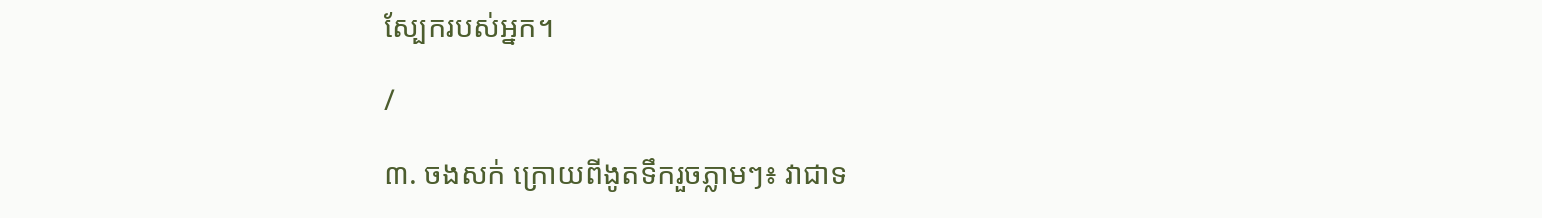ស្បែករបស់អ្នក។

/

៣. ចងសក់ ក្រោយពីងូតទឹករួចភ្លាមៗ៖ វាជាទ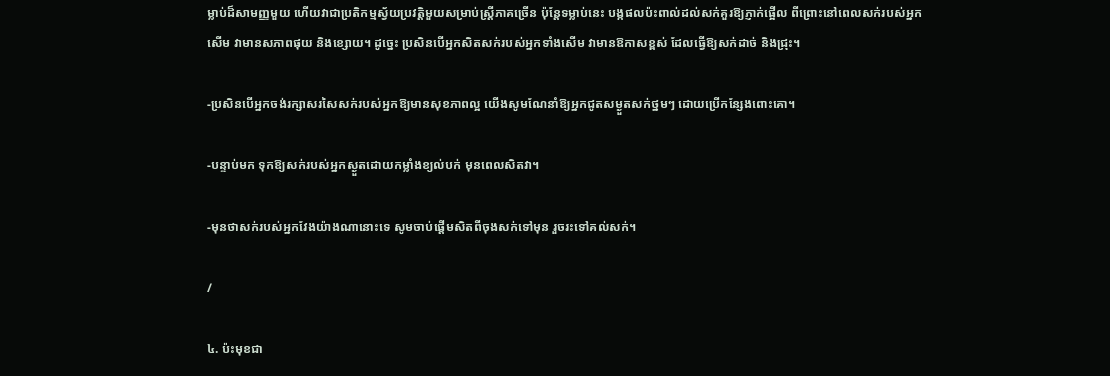ម្លាប់ដ៏សាមញ្ញមួយ ហើយវាជាប្រតិកម្មស្វ័យប្រវត្ដិមួយសម្រាប់ស្រ្ដីភាគច្រើន ប៉ុន្ដែទម្លាប់នេះ បង្កផលប៉ះពាល់ដល់សក់គួរឱ្យភ្ញាក់ផ្អើល ពីព្រោះនៅពេលសក់របស់អ្នកសើម វាមានសភាពផុយ និងខ្សោយ។ ដូច្នេះ ប្រសិនបើអ្នកសិតសក់របស់អ្នកទាំងសើម វាមានឱកាសខ្ពស់ ដែលធ្វើឱ្យសក់ដាច់ និងជ្រុះ។

-ប្រសិនបើអ្នកចង់រក្សាសរសៃសក់របស់អ្នកឱ្យមានសុខភាពល្អ យើងសូមណែនាំឱ្យអ្នកជូតសម្ងួតសក់ថ្នមៗ ដោយប្រើកន្សែងពោះគោ។

-បន្ទាប់មក ទុកឱ្យសក់របស់អ្នកស្ងួតដោយកម្លាំងខ្យល់បក់ មុនពេលសិតវា។

-មុនថាសក់របស់អ្នកវែងយ៉ាងណានោះទេ សូមចាប់ផ្ដើមសិតពីចុងសក់ទៅមុន រួចរះទៅគល់សក់។

/

៤. ប៉ះមុខជា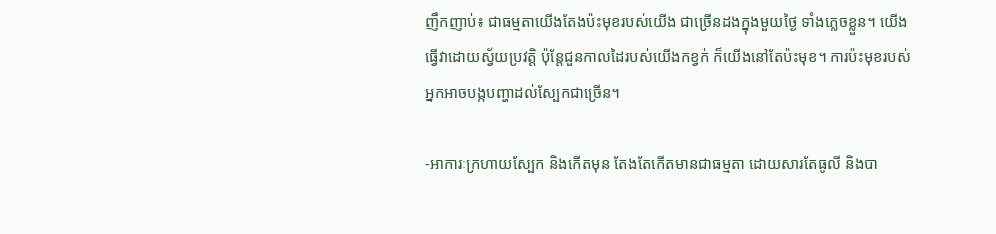ញឹកញាប់៖ ជាធម្មតាយើងតែងប៉ះមុខរបស់យើង ជាច្រើនដងក្នុងមួយថ្ងៃ ទាំងភ្លេចខ្លួន។ យើងធ្វើវាដោយស្វ័យប្រវត្ដិ ប៉ុន្ដែជួនកាលដៃរបស់យើងកខ្វក់ ក៏យើងនៅតែប៉ះមុខ។ ការប៉ះមុខរបស់អ្នកអាចបង្កបញ្ហាដល់ស្បែកជាច្រើន។

-អាការៈក្រហាយស្បែក និងកើតមុន តែងតែកើតមានជាធម្មតា ដោយសារតែធូលី និងបា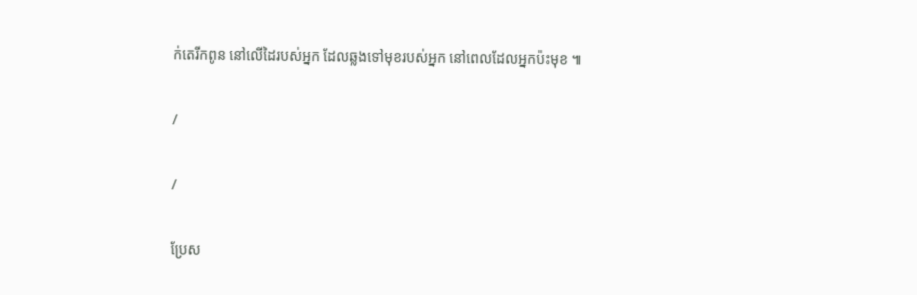ក់តេរីកពូន នៅលើដៃរបស់អ្នក ដែលឆ្លងទៅមុខរបស់អ្នក នៅពេលដែលអ្នកប៉ះមុខ ៕

/

/

ប្រែស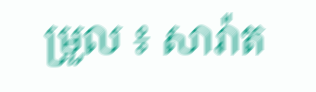ម្រួល ៖ សារ៉ាត